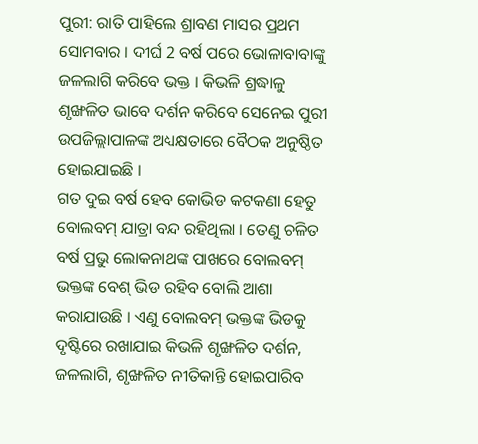ପୁରୀ: ରାତି ପାହିଲେ ଶ୍ରାବଣ ମାସର ପ୍ରଥମ ସୋମବାର । ଦୀର୍ଘ 2 ବର୍ଷ ପରେ ଭୋଳାବାବାଙ୍କୁ ଜଳଲାଗି କରିବେ ଭକ୍ତ । କିଭଳି ଶ୍ରଦ୍ଧାଳୁ ଶୃଙ୍ଖଳିତ ଭାବେ ଦର୍ଶନ କରିବେ ସେନେଇ ପୁରୀ ଉପଜିଲ୍ଲାପାଳଙ୍କ ଅଧ୍ୟକ୍ଷତାରେ ବୈଠକ ଅନୁଷ୍ଠିତ ହୋଇଯାଇଛି ।
ଗତ ଦୁଇ ବର୍ଷ ହେବ କୋଭିଡ କଟକଣା ହେତୁ ବୋଲବମ୍ ଯାତ୍ରା ବନ୍ଦ ରହିଥିଲା । ତେଣୁ ଚଳିତ ବର୍ଷ ପ୍ରଭୁ ଲୋକନାଥଙ୍କ ପାଖରେ ବୋଲବମ୍ ଭକ୍ତଙ୍କ ବେଶ୍ ଭିଡ ରହିବ ବୋଲି ଆଶା କରାଯାଉଛି । ଏଣୁ ବୋଲବମ୍ ଭକ୍ତଙ୍କ ଭିଡକୁ ଦୃଷ୍ଟିରେ ରଖାଯାଇ କିଭଳି ଶୃଙ୍ଖଳିତ ଦର୍ଶନ, ଜଳଲାଗି, ଶୃଙ୍ଖଳିତ ନୀତିକାନ୍ତି ହୋଇପାରିବ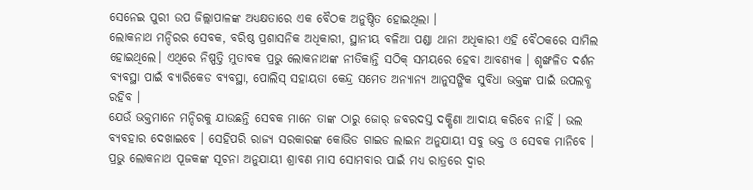ସେନେଇ ପୁରୀ ଉପ ଜିଲ୍ଲାପାଳଙ୍କ ଅଧ୍ୟକ୍ଷତାରେ ଏକ ବୈଠକ ଅନୁଷ୍ଠିତ ହୋଇଥିଲା ।
ଲୋକନାଥ ମନ୍ଦିରର ସେବକ, ବରିଷ୍ଠ ପ୍ରଶାସନିକ ଅଧିକାରୀ, ସ୍ଥାନୀୟ ବଳିଆ ପଣ୍ଡା ଥାନା ଅଧିକାରୀ ଏହି ବୈଠକରେ ସାମିଲ ହୋଇଥିଲେ। ଏଥିରେ ନିଷ୍ପତ୍ତି ମୁତାବକ ପ୍ରଭୁ ଲୋକନାଥଙ୍କ ନୀତିକାନ୍ତି ସଠିକ୍ ସମୟରେ ହେବା ଆବଶ୍ୟକ । ଶୃଙ୍ଖଳିତ ଦର୍ଶନ ବ୍ୟବସ୍ଥା ପାଇଁ ବ୍ୟାରିକେଡ ବ୍ୟବସ୍ଥା, ପୋଲିସ୍ ସହାୟତା କେନ୍ଦ୍ର ସମେତ ଅନ୍ୟାନ୍ୟ ଆନୁସଙ୍ଗିକ ସୁବିଧା ଭକ୍ତଙ୍କ ପାଇଁ ଉପଲବ୍ଧ ରହିବ ।
ଯେଉଁ ଭକ୍ତମାନେ ମନ୍ଦିରକୁ ଯାଉଛନ୍ତି ସେବକ ମାନେ ତାଙ୍କ ଠାରୁ ଜୋର୍ ଜବରଦସ୍ତ ଦକ୍ଷିଣା ଆଦାୟ କରିବେ ନାହିଁ । ଭଲ ବ୍ୟବହାର ଦେଖାଇବେ । ସେହିପରି ରାଜ୍ୟ ସରକାରଙ୍କ କୋଭିଡ ଗାଇଡ ଲାଇନ ଅନୁଯାୟୀ ସବୁ ଭକ୍ତ ଓ ସେବକ ମାନିବେ । ପ୍ରଭୁ ଲୋକନାଥ ପୂଜକଙ୍କ ସୂଚନା ଅନୁଯାୟୀ ଶ୍ରାବଣ ମାସ ସୋମବାର ପାଇଁ ମଧ୍ୟ ରାତ୍ରରେ ଦ୍ୱାର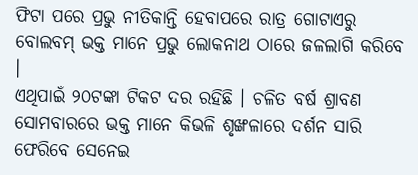ଫିଟା ପରେ ପ୍ରଭୁ ନୀତିକାନ୍ତି ହେବାପରେ ରାତ୍ର ଗୋଟାଏରୁ ବୋଲବମ୍ ଭକ୍ତ ମାନେ ପ୍ରଭୁ ଲୋକନାଥ ଠାରେ ଜଳଲାଗି କରିବେ ।
ଏଥିପାଇଁ ୨୦ଟଙ୍କା ଟିକଟ ଦର ରହିଛି । ଚଳିତ ବର୍ଷ ଶ୍ରାବଣ ସୋମବାରରେ ଭକ୍ତ ମାନେ କିଭଳି ଶୃଙ୍ଖଳାରେ ଦର୍ଶନ ସାରି ଫେରିବେ ସେନେଇ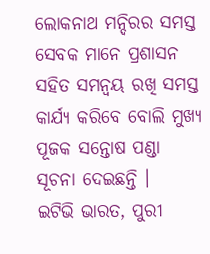ଲୋକନାଥ ମନ୍ଦିରର ସମସ୍ତ ସେବକ ମାନେ ପ୍ରଶାସନ ସହିତ ସମନ୍ଵୟ ରଖି ସମସ୍ତ କାର୍ଯ୍ୟ କରିବେ ବୋଲି ମୁଖ୍ୟ ପୂଜକ ସନ୍ତୋଷ ପଣ୍ଡା ସୂଚନା ଦେଇଛନ୍ତି ।
ଇଟିଭି ଭାରତ, ପୁରୀ